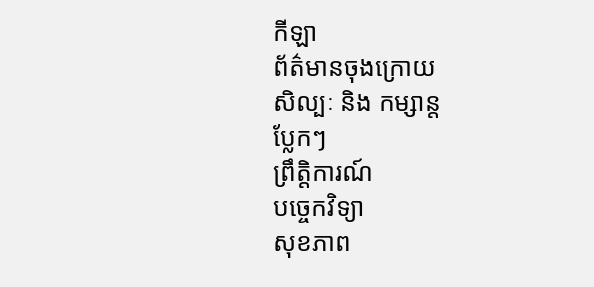កីឡា
ព័ត៌មានចុងក្រោយ
សិល្បៈ និង កម្សាន្ត
ប្លែកៗ
ព្រឹត្តិការណ៍
បច្ចេកវិទ្យា
សុខភាព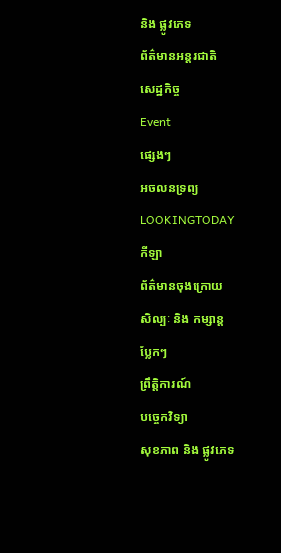និង ផ្លូវភេទ
ព័ត៌មានអន្តរជាតិ
សេដ្ឋកិច្ច
Event
ផ្សេងៗ
អចលនទ្រព្យ
LOOKINGTODAY
កីឡា
ព័ត៌មានចុងក្រោយ
សិល្បៈ និង កម្សាន្ត
ប្លែកៗ
ព្រឹត្តិការណ៍
បច្ចេកវិទ្យា
សុខភាព និង ផ្លូវភេទ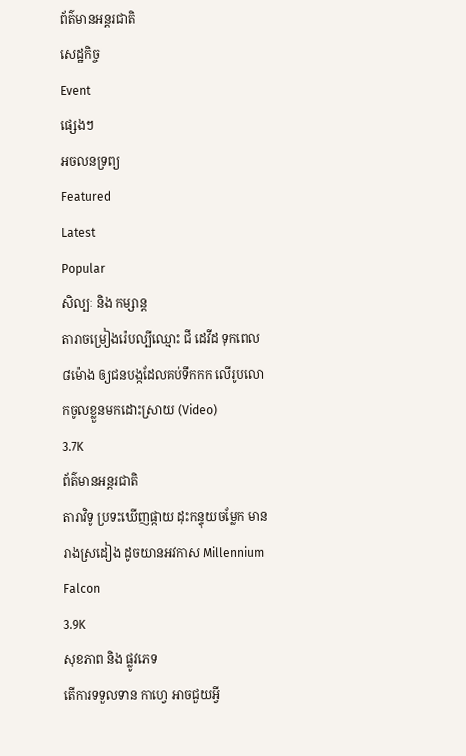ព័ត៌មានអន្តរជាតិ
សេដ្ឋកិច្ច
Event
ផ្សេងៗ
អចលនទ្រព្យ
Featured
Latest
Popular
សិល្បៈ និង កម្សាន្ត
តារាចម្រៀងរ៉េបល្បីឈ្មោះ ជី ដេវីដ ទុកពេល ៨ម៉ោង ឲ្យជនបង្កដែលគប់ទឹកកក លើរូបលោកចូលខ្លួនមកដោះស្រាយ (Video)
3.7K
ព័ត៌មានអន្តរជាតិ
តារាវិទូ ប្រទះឃើញផ្កាយ ដុះកន្ទុយចម្លែក មានរាងស្រដៀង ដូចយានអវកាស Millennium Falcon
3.9K
សុខភាព និង ផ្លូវភេទ
តើការទទួលទាន កាហ្វេ អាចជួយអ្វី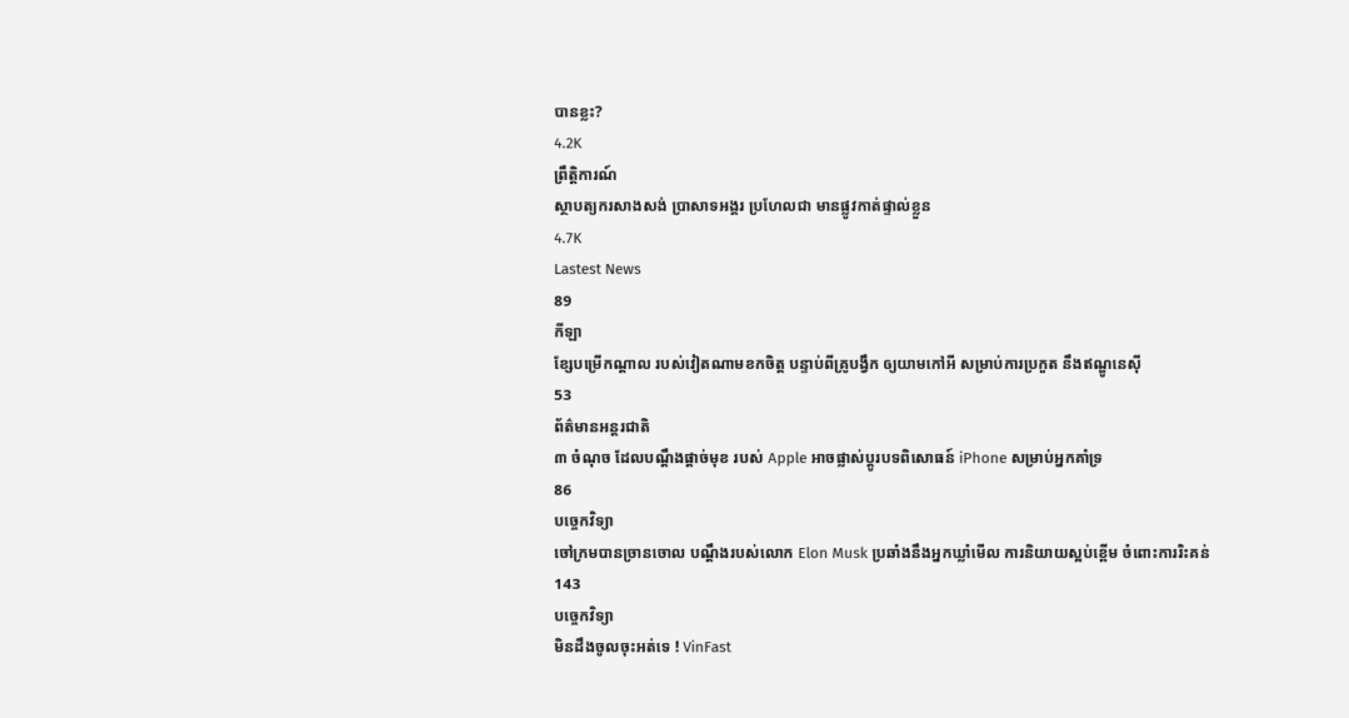បានខ្លះ?
4.2K
ព្រឹត្តិការណ៍
ស្ថាបត្យករសាងសង់ ប្រាសាទអង្គរ ប្រហែលជា មានផ្លូវកាត់ផ្ទាល់ខ្លួន
4.7K
Lastest News
89
កីឡា
ខ្សែបម្រើកណ្តាល របស់វៀតណាមខកចិត្ត បន្ទាប់ពីគ្រូបង្វឹក ឲ្យយាមកៅអី សម្រាប់ការប្រកួត នឹងឥណ្ឌូនេស៊ី
53
ព័ត៌មានអន្តរជាតិ
៣ ចំណុច ដែលបណ្តឹងផ្តាច់មុខ របស់ Apple អាចផ្លាស់ប្តូរបទពិសោធន៍ iPhone សម្រាប់អ្នកគាំទ្រ
86
បច្ចេកវិទ្យា
ចៅក្រមបានច្រានចោល បណ្តឹងរបស់លោក Elon Musk ប្រឆាំងនឹងអ្នកឃ្លាំមើល ការនិយាយស្អប់ខ្ពើម ចំពោះការរិះគន់
143
បច្ចេកវិទ្យា
មិនដឹងចូលចុះអត់ទេ ! VinFast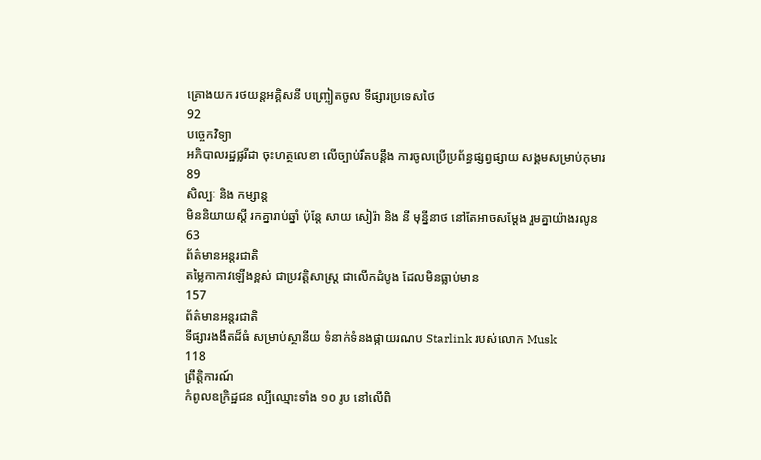គ្រោងយក រថយន្តអគ្គិសនី បញ្រ្ចៀតចូល ទីផ្សារប្រទេសថៃ
92
បច្ចេកវិទ្យា
អភិបាលរដ្ឋផ្លរីដា ចុះហត្ថលេខា លើច្បាប់រឹតបន្តឹង ការចូលប្រើប្រព័ន្ធផ្សព្វផ្សាយ សង្គមសម្រាប់កុមារ
89
សិល្បៈ និង កម្សាន្ត
មិននិយាយស្ដី រកគ្នារាប់ឆ្នាំ ប៉ុន្តែ សាយ សៀរ៉ា និង នី មុនី្ននាថ នៅតែអាចសម្ដែង រួមគ្នាយ៉ាងរលូន
63
ព័ត៌មានអន្តរជាតិ
តម្លៃកាកាវឡើងខ្ពស់ ជាប្រវត្តិសាស្ត្រ ជាលើកដំបូង ដែលមិនធ្លាប់មាន
157
ព័ត៌មានអន្តរជាតិ
ទីផ្សារងងឹតដ៏ធំ សម្រាប់ស្ថានីយ ទំនាក់ទំនងផ្កាយរណប Starlink របស់លោក Musk
118
ព្រឹត្តិការណ៍
កំពូលឧក្រិដ្ឋជន ល្បីឈ្មោះទាំង ១០ រូប នៅលើពិ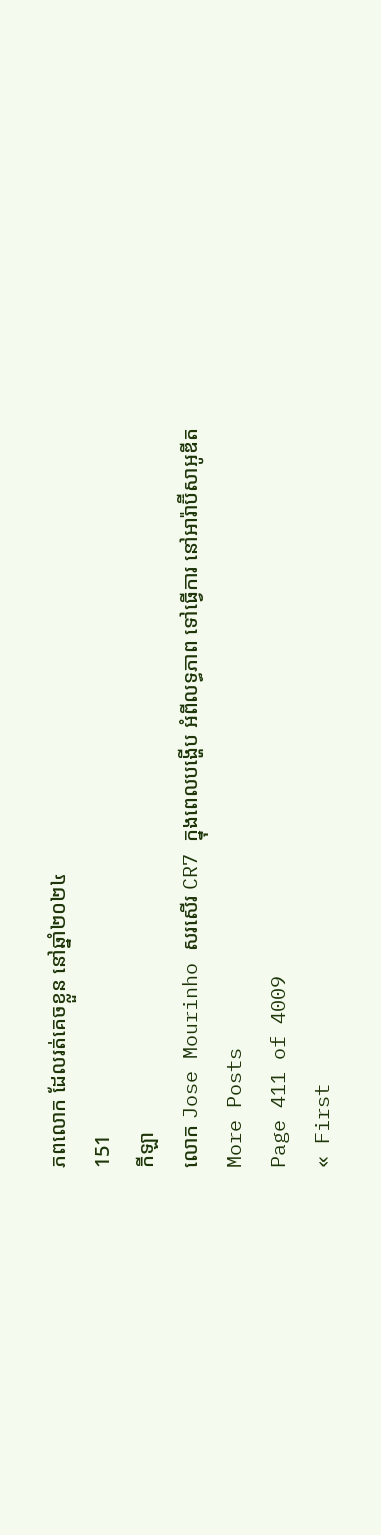ភពលោក ដែលរត់គេចខ្លួន នៅឆ្នាំ២០២៤
151
កីឡា
លោក Jose Mourinho សរសើរ CR7 ក្នុងពេលបង្ហើប អំពីលទ្ធភាព ទៅធ្វើការ នៅអារ៉ាប៊ីសាអូឌីត
More Posts
Page 411 of 4009
« First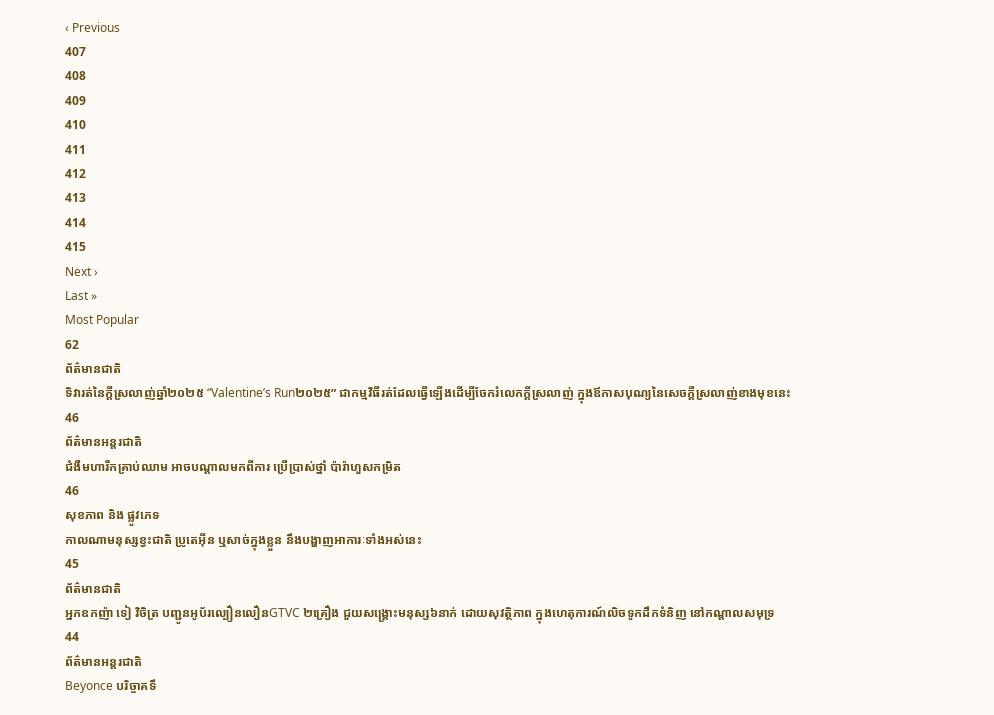‹ Previous
407
408
409
410
411
412
413
414
415
Next ›
Last »
Most Popular
62
ព័ត៌មានជាតិ
ទិវារត់នៃក្ដីស្រលាញ់ឆ្នាំ២០២៥ “Valentine’s Run២០២៥” ជាកម្មវិធីរត់ដែលធ្វើឡើងដើម្បីចែករំលេកក្ដីស្រលាញ់ ក្នុងឪកាសបុណ្យនៃសេចក្ដីស្រលាញ់ខាងមុខនេះ
46
ព័ត៌មានអន្តរជាតិ
ជំងឺមហារីកគ្រាប់ឈាម អាចបណ្តាលមកពីការ ប្រើប្រាស់ថ្នាំ ប៉ារ៉ាហួសកម្រិត
46
សុខភាព និង ផ្លូវភេទ
កាលណាមនុស្សខ្វះជាតិ ប្រូតេអ៊ីន ឬសាច់ក្នុងខ្លួន នឹងបង្ហាញអាការៈទាំងអស់នេះ
45
ព័ត៌មានជាតិ
អ្នកឧកញ៉ា ទៀ វិចិត្រ បញ្ជូនអូប័រល្បឿនលឿនGTVC ២គ្រឿង ជួយសង្គ្រោះមនុស្ស៦នាក់ ដោយសុវត្ថិភាព ក្នុងហេតុការណ៍លិចទូកដឹកទំនិញ នៅកណ្តាលសមុទ្រ
44
ព័ត៌មានអន្តរជាតិ
Beyonce បរិច្ចាគទឹ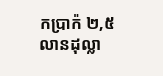កប្រាក៉ ២,៥ លានដុល្លា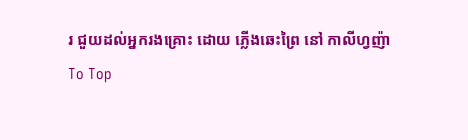រ ជួយដល់អ្នករងគ្រោះ ដោយ ភ្លើងឆេះព្រៃ នៅ កាលីហ្វញ៉ា
To Top